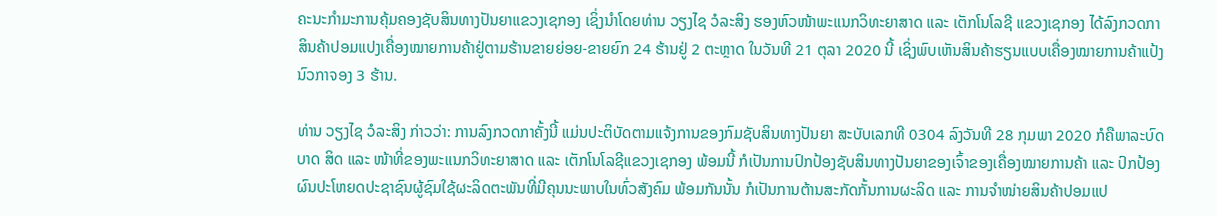ຄະນະກຳມະການຄຸ້ມຄອງຊັບສິນທາງປັນຍາແຂວງເຊກອງ ເຊິ່ງນຳໂດຍທ່ານ ວຽງໄຊ ວໍລະສິງ ຮອງຫົວໜ້າພະແນກວິທະຍາສາດ ແລະ ເຕັກໂນໂລຊີ ແຂວງເຊກອງ ໄດ້ລົງກວດກາສິນຄ້າປອມແປງເຄື່ອງໝາຍການຄ້າຢູ່ຕາມຮ້ານຂາຍຍ່ອຍ-ຂາຍຍົກ 24 ຮ້ານຢູ່ 2 ຕະຫຼາດ ໃນວັນທີ 21 ຕຸລາ 2020 ນີ້ ເຊິ່ງພົບເຫັນສິນຄ້າຮຽນແບບເຄື່ອງໝາຍການຄ້າແປ້ງນົວກາຈອງ 3 ຮ້ານ.

ທ່ານ ວຽງໄຊ ວໍລະສິງ ກ່າວວ່າ: ການລົງກວດກາຄັ້ງນີ້ ແມ່ນປະຕິບັດຕາມແຈ້ງການຂອງກົມຊັບສິນທາງປັນຍາ ສະບັບເລກທີ 0304 ລົງວັນທີ 28 ກຸມພາ 2020 ກໍຄືພາລະບົດບາດ ສິດ ແລະ ໜ້າທີ່ຂອງພະແນກວິທະຍາສາດ ແລະ ເຕັກໂນໂລຊີແຂວງເຊກອງ ພ້ອມນີ້ ກໍເປັນການປົກປ້ອງຊັບສິນທາງປັນຍາຂອງເຈົ້າຂອງເຄື່ອງໝາຍການຄ້າ ແລະ ປົກປ້ອງຜົນປະໂຫຍດປະຊາຊົນຜູ້ຊົມໃຊ້ຜະລິດຕະພັນທີ່ມີຄຸນນະພາບໃນທົ່ວສັງຄົມ ພ້ອມກັນນັ້ນ ກໍເປັນການຕ້ານສະກັດກັ້ນການຜະລິດ ແລະ ການຈຳໜ່າຍສິນຄ້າປອມແປ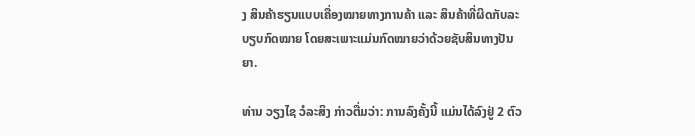ງ ສິນຄ້າຮຽນແບບເຄື່ອງໝາຍທາງການຄ້າ ແລະ ສິນຄ້າທີ່ຜິດກັບລະບຽບກົດໝາຍ ໂດຍສະເພາະແມ່ນກົດໝາຍວ່າດ້ວຍຊັບສິນທາງປັນຍາ.

ທ່ານ ວຽງໄຊ ວໍລະສິງ ກ່າວຕື່ມວ່າ: ການລົງຄັ້ງນີ້ ແມ່ນໄດ້ລົງຢູ່ 2 ຕົວ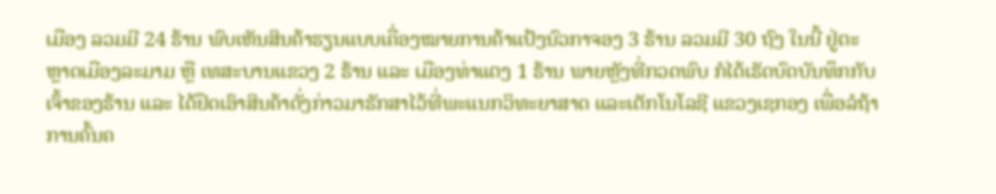ເມືອງ ລວມມີ 24 ຮ້ານ ພົບເຫັນສິນຄ້າຮຽນແບບເຄື່ອງໝາຍການຄ້າແປ້ງນົວກາຈອງ 3 ຮ້ານ ລວມມີ 30 ຖົງ ໃນນີ້ ຢູ່ຕະຫຼາດເມືອງລະມາມ ຫຼື ເທສະບານແຂວງ 2 ຮ້ານ ແລະ ເມືອງທ່າແຕງ 1 ຮ້ານ ພາຍຫຼັງທີ່ກວດພົບ ກໍໄດ້ເຮັດບົດບັນທຶກກັບເຈົ້າຂອງຮ້ານ ແລະ ໄດ້ຢຶດເອົາສິນຄ້າດັ່ງກ່າວມາຮັກສາໄວ້ທີ່ພະແນກວິທະຍາສາດ ແລະເຕັກໂນໂລຊີ ແຂວງເຊກອງ ເພື່ອລໍຖ້າການຄົ້ນຄ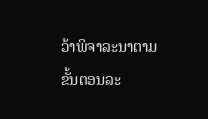ວ້າພິຈາລະນາຕາມຂັ້ນຕອນລະ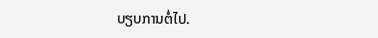ບຽບການຕໍ່ໄປ.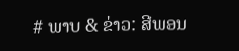# ພາບ & ຂ່າວ: ສີພອນ